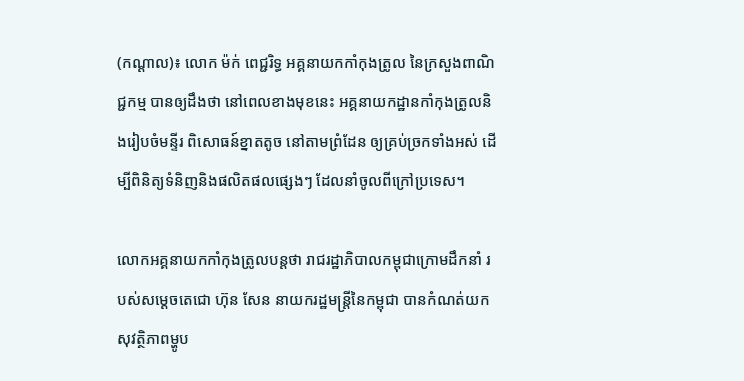(កណ្តាល)៖ លោក ម៉ក់ ពេជ្ជរិទ្ធ អគ្គនាយកកាំកុងត្រូល នៃក្រសួងពាណិជ្ជកម្ម បានឲ្យដឹងថា នៅពេលខាងមុខនេះ អគ្គនាយកដ្ឋានកាំកុងត្រូលនិងរៀបចំមន្ទីរ ពិសោធន៍ខ្នាតតូច នៅតាមព្រំដែន ឲ្យគ្រប់ច្រកទាំងអស់ ដើម្បីពិនិត្យទំនិញនិងផលិតផលផេ្សងៗ ដែលនាំចូលពីក្រៅប្រទេស។

លោកអគ្គនាយកកាំកុងត្រូលបន្តថា រាជរដ្ឋាភិបាលកម្ពុជាក្រោមដឹកនាំ របស់សម្ដេចតេជោ ហ៊ុន សែន នាយករដ្ឋមន្ត្រីនៃកម្ពុជា បានកំណត់យកសុវត្ថិភាពម្ហូប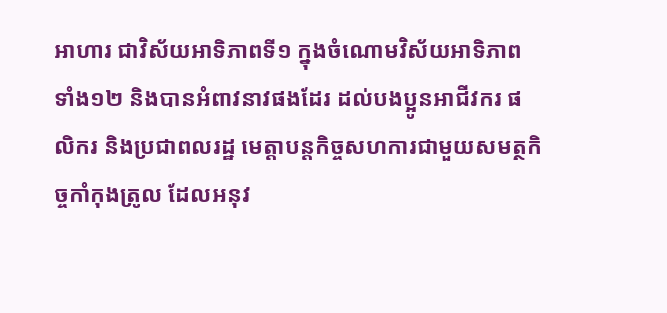អាហារ ជាវិស័យអាទិភាពទី១ ក្នុងចំណោមវិស័យអាទិភាពទាំង១២ និងបានអំពាវនាវផងដែរ ដល់បងប្អូនអាជីវករ ផលិករ និងប្រជាពលរដ្ឋ មេត្តាបន្តកិច្ចសហការជាមួយសមត្ថកិច្ចកាំកុងត្រូល ដែលអនុវ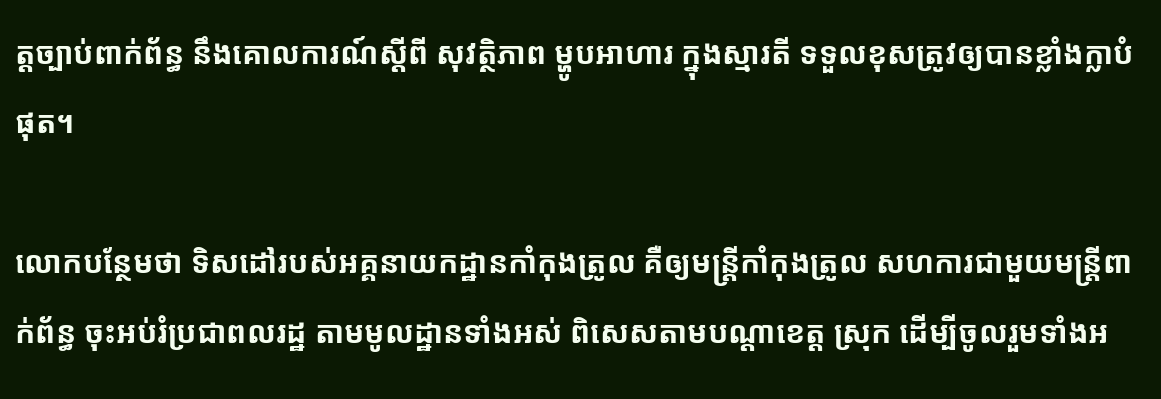ត្តច្បាប់ពាក់ព័ន្ធ នឹងគោលការណ៍ស្ដីពី សុវត្ថិភាព ម្ហូបអាហារ ក្នុងស្មារតី ទទួលខុសត្រូវឲ្យបានខ្លាំងក្លាបំផុត។

លោកបន្ថែមថា ទិសដៅរបស់អគ្គនាយកដ្ឋានកាំកុងត្រូល គឺឲ្យមន្ដ្រីកាំកុងត្រូល សហការជាមួយមន្ដ្រីពាក់ព័ន្ធ ចុះអប់រំប្រជាពលរដ្ឋ តាមមូលដ្ឋានទាំងអស់ ពិសេសតាមបណ្ដាខេត្ត ស្រុក ដើម្បីចូលរួមទាំងអ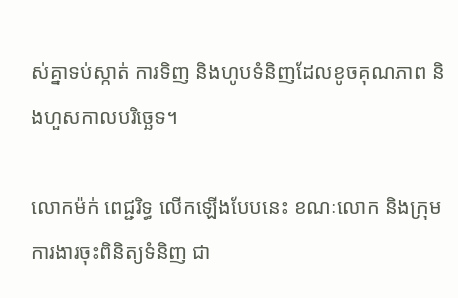ស់គ្នាទប់ស្កាត់ ការទិញ និងហូបទំនិញដែលខូចគុណភាព និងហួសកាលបរិច្ឆេទ។

លោកម៉ក់ ពេជ្ជរិទ្ធ លើកឡើងបែបនេះ ខណៈលោក និងក្រុមការងារចុះពិនិត្យទំនិញ ជា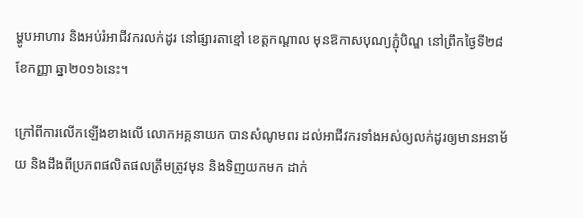ម្ហូបអាហារ និងអប់រំអាជីវករលក់ដូរ នៅផ្សារតាខ្មៅ ខេត្តកណ្តាល មុនឱកាសបុណ្យភ្ជុំបិណ្ឌ នៅព្រឹកថ្ងៃទី២៨ ខែកញ្ញា ឆ្នា២០១៦នេះ។

ក្រៅពីការលើកឡើងខាងលើ លោកអគ្គនាយក បានសំណូមពរ ដល់អាជីវករទាំងអស់ឲ្យលក់ដូរឲ្យមានអនាម័យ និងដឹងពីប្រភពផលិតផលត្រឹមត្រូវមុន និងទិញយកមក ដាក់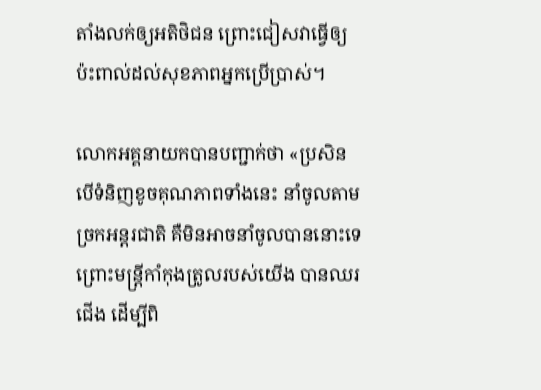តាំងលក់ឲ្យអតិថិជន ព្រោះជៀសវាធ្វើឲ្យប៉ះពាល់ដល់សុខភាពអ្នកប្រើប្រាស់។

លោកអគ្គនាយកបានបញ្ជាក់ថា «ប្រសិនបើទំនិញខូចគុណភាពទាំងនេះ នាំចូលតាមច្រកអន្ដរជាតិ គឺមិនអាចនាំចូលបាននោះទេ ព្រោះមន្ដ្រីកាំកុងត្រូលរបស់យើង បានឈរជើង ដើម្បីពិ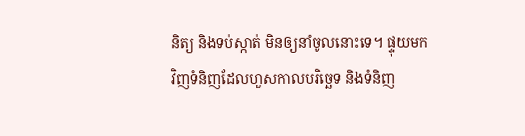និត្យ និងទប់ស្កាត់ មិនឲ្យនាំចូលនោះទេ។ ផ្ទុយមកវិញទំនិញដែលហួសកាលបរិច្ឆេទ និងទំនិញ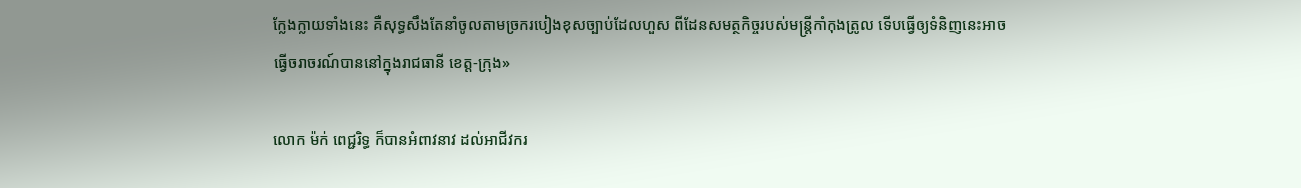ក្លែងក្លាយទាំងនេះ គឺសុទ្ធសឹងតែនាំចូលតាមច្រករបៀងខុសច្បាប់ដែលហួស ពីដែនសមត្ថកិច្ចរបស់មន្ដ្រីកាំកុងត្រូល ទើបធ្វើឲ្យទំនិញនេះអាចធ្វើចរាចរណ៍បាននៅក្នុងរាជធានី ខេត្ត-ក្រុង»

លោក ម៉ក់ ពេជ្ជរិទ្ធ ក៏បានអំពាវនាវ ដល់អាជីវករ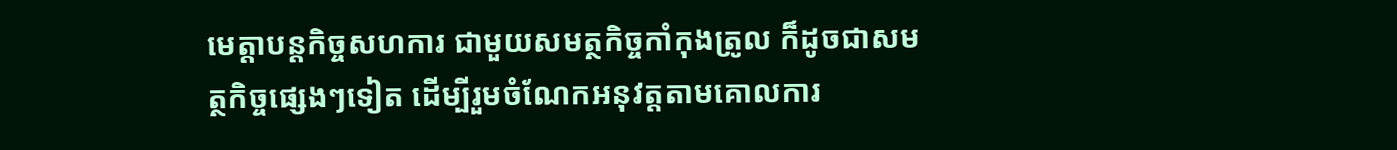មេត្តាបន្តកិច្ចសហការ ជាមួយសមត្ថកិច្ចកាំកុងត្រូល ក៏ដូចជាសមត្ថកិច្ចផេ្សងៗទៀត ដើម្បីរួមចំណែកអនុវត្តតាមគោលការ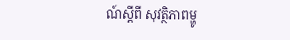ណ៍ស្តីពី សុវត្ថិភាពម្ហូ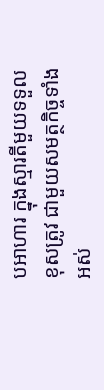បអាហារ ក្នុងស្មារតីមួយទទួលខុសត្រូវ ជាមួយសមត្ថកិច្ចទាំងអស់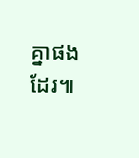គ្នាផងដែរ៕